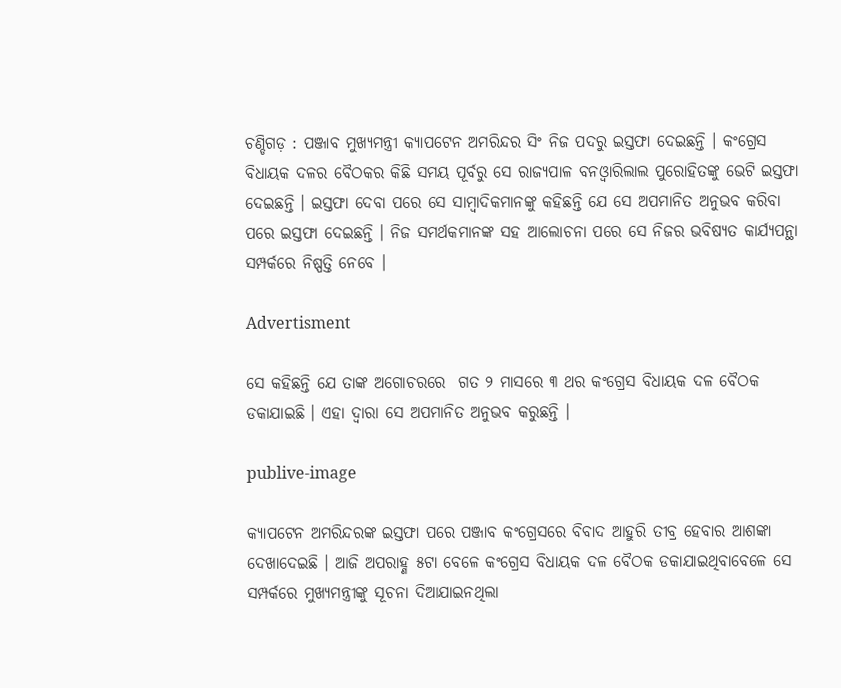ଚଣ୍ଡିଗଡ଼ : ପଞ୍ଜାବ ମୁଖ୍ୟମନ୍ତ୍ରୀ କ୍ୟାପଟେନ ଅମରିନ୍ଦର ସିଂ ନିଜ ପଦରୁ ଇସ୍ତଫା ଦେଇଛନ୍ତି । କଂଗ୍ରେସ ବିଧାୟକ ଦଳର ବୈଠକର କିଛି ସମୟ ପୂର୍ବରୁ ସେ ରାଜ୍ୟପାଳ ବନଓ୍ବାରିଲାଲ ପୁରୋହିତଙ୍କୁ ଭେଟି ଇସ୍ତଫା ଦେଇଛନ୍ତି । ଇସ୍ତଫା ଦେବା ପରେ ସେ ସାମ୍ବାଦିକମାନଙ୍କୁ କହିଛନ୍ତି ଯେ ସେ ଅପମାନିତ ଅନୁଭବ କରିବା ପରେ ଇସ୍ତଫା ଦେଇଛନ୍ତି । ନିଜ ସମର୍ଥକମାନଙ୍କ ସହ ଆଲୋଚନା ପରେ ସେ ନିଜର ଭବିଷ୍ୟତ କାର୍ଯ୍ୟପନ୍ଥା ସମ୍ପର୍କରେ ନିଷ୍ପତ୍ତି ନେବେ ।

Advertisment

ସେ କହିଛନ୍ତି ଯେ ତାଙ୍କ ଅଗୋଚରରେ  ଗତ ୨ ମାସରେ ୩ ଥର କଂଗ୍ରେସ ବିଧାୟକ ଦଳ ବୈଠକ ଡକାଯାଇଛି । ଏହା ଦ୍ବାରା ସେ ଅପମାନିତ ଅନୁଭବ କରୁଛନ୍ତି ।

publive-image

କ୍ୟାପଟେନ ଅମରିନ୍ଦରଙ୍କ ଇସ୍ତଫା ପରେ ପଞ୍ଜାବ କଂଗ୍ରେସରେ ବିବାଦ ଆହୁରି ତୀବ୍ର ହେବାର ଆଶଙ୍କା ଦେଖାଦେଇଛି । ଆଜି ଅପରାହ୍ଣ ୫ଟା ବେଳେ କଂଗ୍ରେସ ବିଧାୟକ ଦଳ ବୈଠକ ଡକାଯାଇଥିବାବେଳେ ସେ ସମ୍ପର୍କରେ ମୁଖ୍ୟମନ୍ତ୍ରୀଙ୍କୁ ସୂଚନା ଦିଆଯାଇନଥିଲା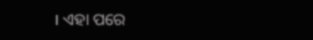। ଏହା ପରେ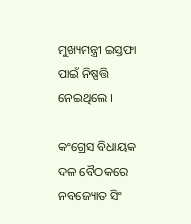ମୁଖ୍ୟମନ୍ତ୍ରୀ ଇସ୍ତଫା ପାଇଁ ନିଷ୍ପତ୍ତି ନେଇଥିଲେ ।

କଂଗ୍ରେସ ବିଧାୟକ ଦଳ ବୈଠକରେ ନବଜ୍ୟୋତ ସିଂ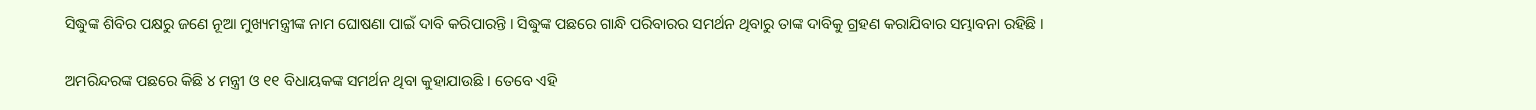ସିଦ୍ଧୁଙ୍କ ଶିବିର ପକ୍ଷରୁ ଜଣେ ନୂଆ ମୁଖ୍ୟମନ୍ତ୍ରୀଙ୍କ ନାମ ଘୋଷଣା ପାଇଁ ଦାବି କରିପାରନ୍ତି । ସିଦ୍ଧୁଙ୍କ ପଛରେ ଗାନ୍ଧି ପରିବାରର ସମର୍ଥନ ଥିବାରୁ ତାଙ୍କ ଦାବିକୁ ଗ୍ରହଣ କରାଯିବାର ସମ୍ଭାବନା ରହିଛି ।

ଅମରିନ୍ଦରଙ୍କ ପଛରେ କିଛି ୪ ମନ୍ତ୍ରୀ ଓ ୧୧ ବିଧାୟକଙ୍କ ସମର୍ଥନ ଥିବା କୁହାଯାଉଛି । ତେବେ ଏହି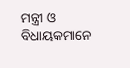ମନ୍ତ୍ରୀ ଓ ବିଧାୟକମାନେ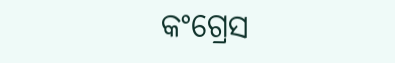କଂଗ୍ରେସ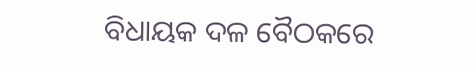ବିଧାୟକ ଦଳ ବୈଠକରେ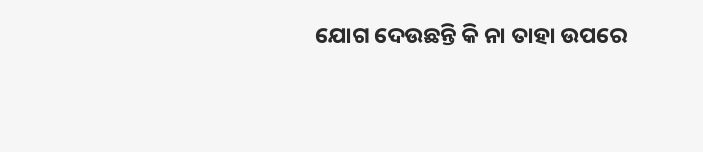ଯୋଗ ଦେଉଛନ୍ତି କି ନା ତାହା ଉପରେ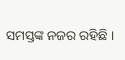ସମସ୍ତଙ୍କ ନଜର ରହିଛି ।